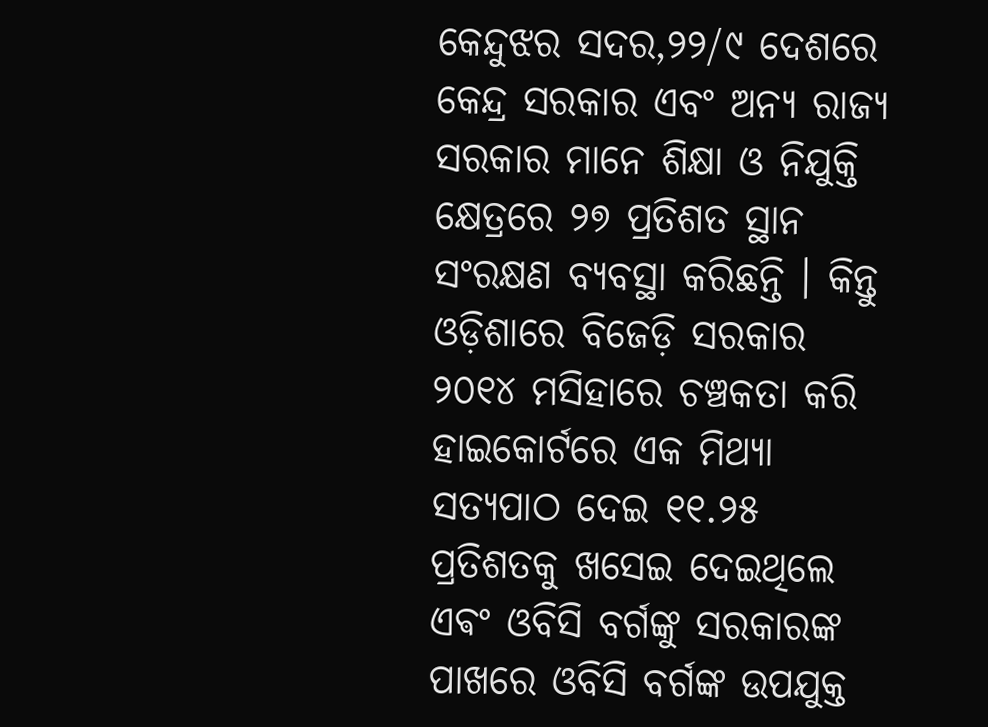କେନ୍ଦୁଝର ସଦର,୨୨/୯ ଦେଶରେ କେନ୍ଦ୍ର ସରକାର ଏବଂ ଅନ୍ୟ ରାଜ୍ୟ ସରକାର ମାନେ ଶିକ୍ଷା ଓ ନିଯୁକ୍ତି କ୍ଷେତ୍ରରେ ୨୭ ପ୍ରତିଶତ ସ୍ଥାନ ସଂରକ୍ଷଣ ବ୍ୟବସ୍ଥା କରିଛନ୍ତି । କିନ୍ତୁ ଓଡ଼ିଶାରେ ବିଜେଡ଼ି ସରକାର ୨୦୧୪ ମସିହାରେ ଚଞ୍ଚକତା କରି ହାଇକୋର୍ଟରେ ଏକ ମିଥ୍ୟା ସତ୍ୟପାଠ ଦେଇ ୧୧.୨୫ ପ୍ରତିଶତକୁ ଖସେଇ ଦେଇଥିଲେ ଏଵଂ ଓବିସି ବର୍ଗଙ୍କୁ ସରକାରଙ୍କ ପାଖରେ ଓବିସି ବର୍ଗଙ୍କ ଉପଯୁକ୍ତ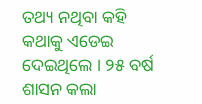ତଥ୍ୟ ନଥିବା କହି କଥାକୁ ଏଡେଇ ଦେଇଥିଲେ । ୨୫ ବର୍ଷ ଶାସନ କଲା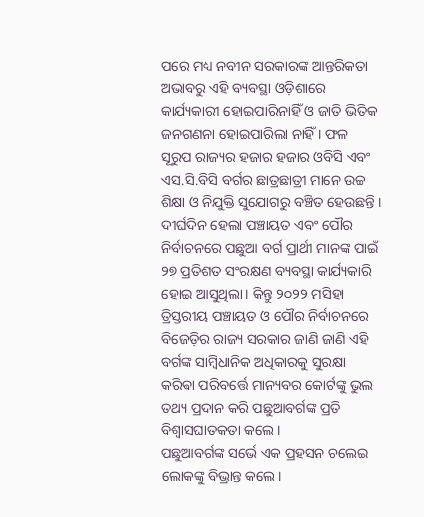ପରେ ମଧ୍ୟ ନବୀନ ସରକାରଙ୍କ ଆନ୍ତରିକତା ଅଭାବରୁ ଏହି ବ୍ୟବସ୍ଥା ଓଡ଼ିଶାରେ କାର୍ଯ୍ୟକାରୀ ହୋଇପାରିନାହିଁ ଓ ଜାତି ଭିତିକ ଜନଗଣନା ହୋଇପାରିଲା ନାହିଁ । ଫଳ ସୂରୁପ ରାଜ୍ୟର ହଜାର ହଜାର ଓବିସି ଏବଂ ଏସ.ସି.ବିସି ବର୍ଗର ଛାତ୍ରଛାତ୍ରୀ ମାନେ ଉଚ୍ଚ ଶିକ୍ଷା ଓ ନିଯୁକ୍ତି ସୁଯୋଗରୁ ବଞ୍ଚିତ ହେଉଛନ୍ତି । ଦୀର୍ଘଦିନ ହେଲା ପଞ୍ଚାୟତ ଏବଂ ପୌର ନିର୍ବାଚନରେ ପଛୁଆ ବର୍ଗ ପ୍ରାର୍ଥୀ ମାନଙ୍କ ପାଇଁ ୨୭ ପ୍ରତିଶତ ସଂରକ୍ଷଣ ବ୍ୟବସ୍ଥା କାର୍ଯ୍ୟକାରି ହୋଇ ଆସୁଥିଲା। କିନ୍ତୁ ୨୦୨୨ ମସିହା ତ୍ରିସ୍ତରୀୟ ପଞ୍ଚାୟତ ଓ ପୌର ନିର୍ବାଚନରେ ବିଜେଡ଼ିର ରାଜ୍ୟ ସରକାର ଜାଣି ଜାଣି ଏହି ବର୍ଗଙ୍କ ସାମ୍ବିଧାନିକ ଅଧିକାରକୁ ସୁରକ୍ଷା କରିଵା ପରିବର୍ତ୍ତେ ମାନ୍ୟବର କୋର୍ଟଙ୍କୁ ଭୁଲ ତଥ୍ୟ ପ୍ରଦାନ କରି ପଛୁଆବର୍ଗଙ୍କ ପ୍ରତି ବିଶ୍ବାସଘାତକତା କଲେ ।
ପଛୁଆବର୍ଗଙ୍କ ସର୍ଭେ ଏକ ପ୍ରହସନ ଚଲେଇ ଲୋକଙ୍କୁ ବିଭ୍ରାନ୍ତ କଲେ।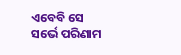ଏବେବି ସେ ସର୍ଭେ ପରିଣାମ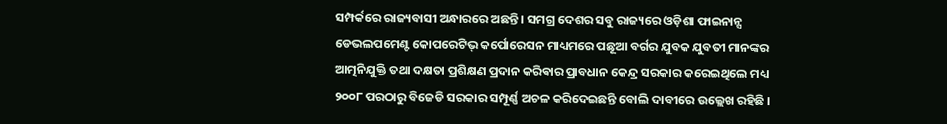ସମ୍ପର୍କରେ ରାଜ୍ୟବାସୀ ଅନ୍ଧାରରେ ଅଛନ୍ତି । ସମଗ୍ର ଦେଶର ସବୁ ରାଜ୍ୟରେ ଓଡ଼ିଶା ଫାଇନାନ୍ସ ଡେଭଲପମେଣ୍ଟ କୋପରେଟିଭ୍ କର୍ପୋରେସନ ମାଧ୍ୟମରେ ପଛୂଆ ବର୍ଗର ଯୁବକ ଯୁବତୀ ମାନଙ୍କର ଆତ୍ମନିଯୁକ୍ତି ତଥା ଦକ୍ଷତା ପ୍ରଶିକ୍ଷଣ ପ୍ରଦାନ କରିଵାର ପ୍ରାବଧାନ କେନ୍ଦ୍ର ସରକାର କରେଇଥିଲେ ମଧ୍ୟ ୨୦୦୮ ପରଠାରୁ ବିଜେଡି ସରକାର ସମ୍ପୂର୍ଣ୍ଣ ଅଚଳ କରିଦେଇଛନ୍ତି ବୋଲି ଦାବୀରେ ଉଲ୍ଲେଖ ରହିଛି ।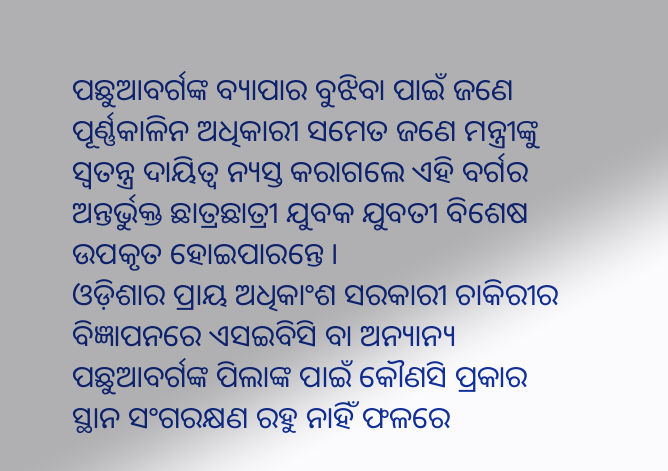ପଛୁଆବର୍ଗଙ୍କ ବ୍ୟାପାର ବୁଝିବା ପାଇଁ ଜଣେ ପୂର୍ଣ୍ଣକାଳିନ ଅଧିକାରୀ ସମେତ ଜଣେ ମନ୍ତ୍ରୀଙ୍କୁ ସ୍ଵତନ୍ତ୍ର ଦାୟିତ୍ୱ ନ୍ୟସ୍ତ କରାଗଲେ ଏହି ବର୍ଗର ଅନ୍ତର୍ଭୁକ୍ତ ଛାତ୍ରଛାତ୍ରୀ ଯୁବକ ଯୁବତୀ ବିଶେଷ ଉପକୃତ ହୋଇପାରନ୍ତେ ।
ଓଡ଼ିଶାର ପ୍ରାୟ ଅଧିକାଂଶ ସରକାରୀ ଚାକିରୀର ବିଜ୍ଞାପନରେ ଏସଇବିସି ବା ଅନ୍ୟାନ୍ୟ ପଛୁଆବର୍ଗଙ୍କ ପିଲାଙ୍କ ପାଇଁ କୌଣସି ପ୍ରକାର ସ୍ଥାନ ସଂଗରକ୍ଷଣ ରହୁ ନାହିଁ ଫଳରେ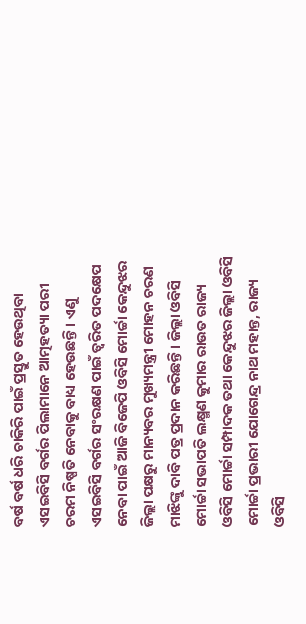ବର୍ଷ ବର୍ଷ ଧରି ଚାକିରି ପାଇଁ ପ୍ରସ୍ତୁତ ହେଉଥିବା ଏସଇବିସି ବର୍ଗର ପିଲାମାନେ ଆତ୍ମହତ୍ୟା ପରୀ ଚରମ ନିଷ୍ପତି ନେବାକୁ ବାଧ୍ୟ ହେଉଛନ୍ତି । ଏଣୁ ଏସଇବିସି ବର୍ଗର ସଂରକ୍ଷଣ ପାଇଁ ତ୍ୱରିତ ପଦକ୍ଷେପ ନେବା ପାଇଁ ଆଜି ବିଜେପି ଓବିସି ମୋର୍ଚ୍ଚା କେନ୍ଦୁଝର ଜିଲ୍ଲା ପକ୍ଷରୁ ମାନ୍ୟବର ମୁଖ୍ୟମନ୍ତ୍ରୀ ମୋହନ ଚରଣ ମାଝିଙ୍କୁ ଦାବି ପତ୍ର ପ୍ରଦାନ କରିଛନ୍ତି । ଜିଲ୍ଲା ଓବିସି ମୋର୍ଚ୍ଚା ସଭାପତି ଲକ୍ଷ୍ମଣ କୁମାର ରାଉତ ରାଜ୍ୟ ଓବିସି ମୋର୍ଚ୍ଚା ସମ୍ପାଦକ ତଥା କେନ୍ଦୁଝର ଜିଲ୍ଲା ଓବିସି ମୋର୍ଚ୍ଚା ପ୍ରଭାରୀ ଯୋଗେନ୍ଦ୍ର ନାଥ ମହାନ୍ତ, ରାଜ୍ୟ ଓବିସି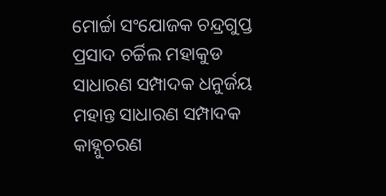ମୋର୍ଚ୍ଚା ସଂଯୋଜକ ଚନ୍ଦ୍ରଗୁପ୍ତ ପ୍ରସାଦ ଚର୍ଚ୍ଚିଲ ମହାକୁଡ ସାଧାରଣ ସମ୍ପାଦକ ଧନୁର୍ଜୟ ମହାନ୍ତ ସାଧାରଣ ସମ୍ପାଦକ କାହ୍ନୁଚରଣ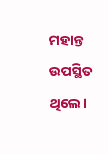ମହାନ୍ତ ଉପସ୍ଥିତ ଥିଲେ।